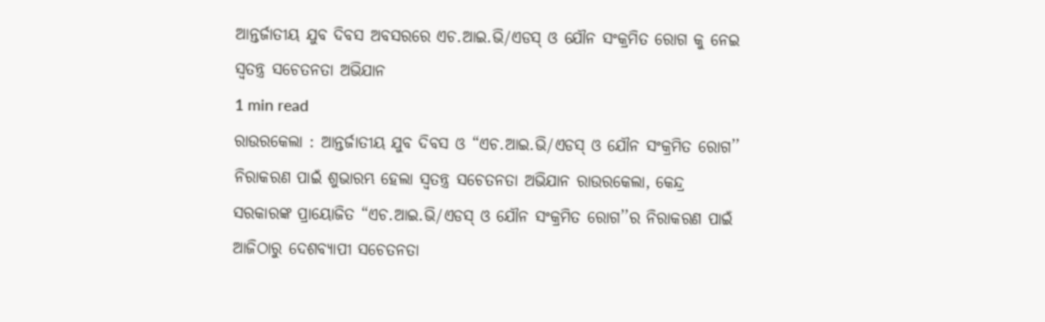ଆନ୍ତର୍ଜାତୀୟ ଯୁବ ଦିବସ ଅବସରରେ ଏଚ.ଆଇ.ଭି/ଏଡସ୍ ଓ ଯୌନ ସଂକ୍ରମିତ ରୋଗ କୁ ନେଇ ସ୍ୱତନ୍ତ୍ର ସଚେତନତା ଅଭିଯାନ
1 min read
ରାଉରକେଲା : ଆନ୍ତର୍ଜାତୀୟ ଯୁବ ଦିବସ ଓ “ଏଚ.ଆଇ.ଭି/ଏଡସ୍ ଓ ଯୌନ ସଂକ୍ରମିତ ରୋଗ’’ ନିରାକରଣ ପାଇଁ ଶୁଭାରମ୍ଭ ହେଲା ସ୍ୱତନ୍ତ୍ର ସଚେତନତା ଅଭିଯାନ ରାଉରକେଲା, କେନ୍ଦ୍ର ସରକାରଙ୍କ ପ୍ରାୟୋଜିତ “ଏଚ.ଆଇ.ଭି/ଏଡସ୍ ଓ ଯୌନ ସଂକ୍ରମିତ ରୋଗ’’ର ନିରାକରଣ ପାଇଁ ଆଜିଠାରୁ ଦେଶବ୍ୟାପୀ ସଚେତନତା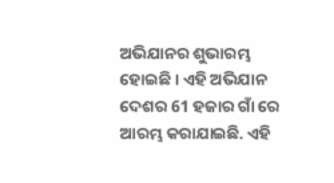ଅଭିଯାନର ଶୁଭାରମ୍ଭ ହୋଇଛି । ଏହି ଅଭିଯାନ ଦେଶର 61 ହଜାର ଗାଁ ରେ ଆରମ୍ଭ କରାଯାଇଛି. ଏହି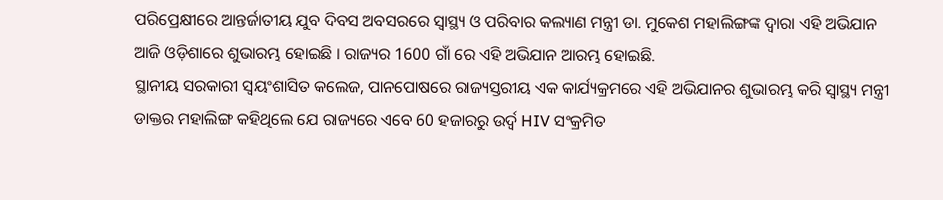ପରିପ୍ରେକ୍ଷୀରେ ଆନ୍ତର୍ଜାତୀୟ ଯୁବ ଦିବସ ଅବସରରେ ସ୍ୱାସ୍ଥ୍ୟ ଓ ପରିବାର କଲ୍ୟାଣ ମନ୍ତ୍ରୀ ଡା. ମୁକେଶ ମହାଲିଙ୍ଗଙ୍କ ଦ୍ୱାରା ଏହି ଅଭିଯାନ ଆଜି ଓଡ଼ିଶାରେ ଶୁଭାରମ୍ଭ ହୋଇଛି । ରାଜ୍ୟର 1600 ଗାଁ ରେ ଏହି ଅଭିଯାନ ଆରମ୍ଭ ହୋଇଛି.
ସ୍ଥାନୀୟ ସରକାରୀ ସ୍ୱୟଂଶାସିତ କଲେଜ, ପାନପୋଷରେ ରାଜ୍ୟସ୍ତରୀୟ ଏକ କାର୍ଯ୍ୟକ୍ରମରେ ଏହି ଅଭିଯାନର ଶୁଭାରମ୍ଭ କରି ସ୍ୱାସ୍ଥ୍ୟ ମନ୍ତ୍ରୀ ଡାକ୍ତର ମହାଲିଙ୍ଗ କହିଥିଲେ ଯେ ରାଜ୍ୟରେ ଏବେ 60 ହଜାରରୁ ଉର୍ଦ୍ବ HIV ସଂକ୍ରମିତ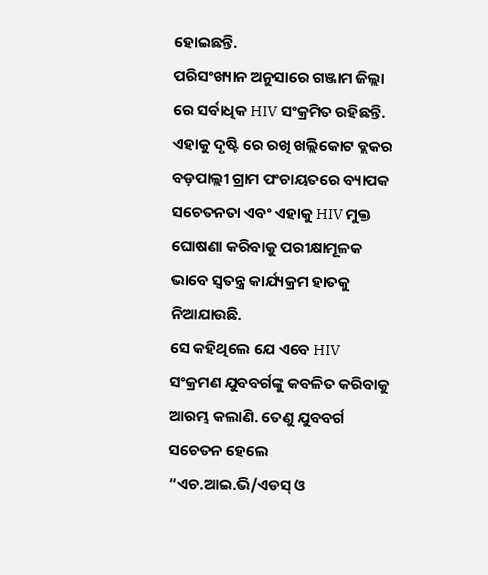ହୋଇଛନ୍ତି.
ପରିସଂଖ୍ୟାନ ଅନୁସାରେ ଗଞ୍ଜାମ ଜିଲ୍ଲା ରେ ସର୍ବାଧିକ HIV ସଂକ୍ରମିତ ରହିଛନ୍ତି. ଏହାକୁ ଦୃଷ୍ଟି ରେ ରଖି ଖଲ୍ଲିକୋଟ ବ୍ଲକର ବଡ଼ପାଲ୍ଲୀ ଗ୍ରାମ ପଂଚାୟତରେ ବ୍ୟାପକ ସଚେତନତା ଏବଂ ଏହାକୁ HIV ମୁକ୍ତ ଘୋଷଣା କରିବାକୁ ପରୀକ୍ଷାମୂଳକ ଭାବେ ସ୍ୱତନ୍ତ୍ର କାର୍ଯ୍ୟକ୍ରମ ହାତକୁ ନିଆଯାଉଛି.
ସେ କହିଥିଲେ ଯେ ଏବେ HIV ସଂକ୍ରମଣ ଯୁବବର୍ଗଙ୍କୁ କବଳିତ କରିବାକୁ ଆରମ୍ଭ କଲାଣି. ତେଣୁ ଯୁବବର୍ଗ ସଚେତନ ହେଲେ “ଏଚ.ଆଇ.ଭି/ଏଡସ୍ ଓ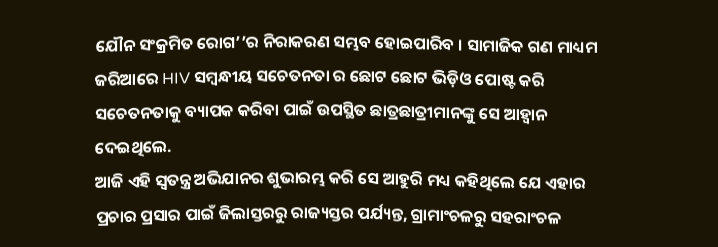ଯୌନ ସଂକ୍ରମିତ ରୋଗ’’ର ନିରାକରଣ ସମ୍ଭବ ହୋଇପାରିବ । ସାମାଜିକ ଗଣ ମାଧ୍ୟମ ଜରିଆରେ HIV ସମ୍ବନ୍ଧୀୟ ସଚେତନତା ର ଛୋଟ ଛୋଟ ଭିଡ଼ିଓ ପୋଷ୍ଟ କରି ସଚେତନତାକୁ ବ୍ୟାପକ କରିବା ପାଇଁ ଉପସ୍ଥିତ ଛାତ୍ରଛାତ୍ରୀମାନଙ୍କୁ ସେ ଆହ୍ୱାନ ଦେଇଥିଲେ.
ଆଜି ଏହି ସ୍ୱତନ୍ତ୍ର ଅଭିଯାନର ଶୁଭାରମ୍ଭ କରି ସେ ଆହୁରି ମଧ୍ୟ କହିଥିଲେ ଯେ ଏହାର ପ୍ରଚାର ପ୍ରସାର ପାଇଁ ଜିଲାସ୍ତରରୁ ରାଜ୍ୟସ୍ତର ପର୍ଯ୍ୟନ୍ତ, ଗ୍ରାମାଂଚଳରୁ ସହରାଂଚଳ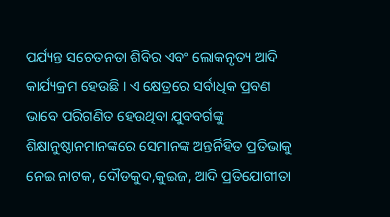ପର୍ଯ୍ୟନ୍ତ ସଚେତନତା ଶିବିର ଏବଂ ଲୋକନୃତ୍ୟ ଆଦି କାର୍ଯ୍ୟକ୍ରମ ହେଉଛି । ଏ କ୍ଷେତ୍ରରେ ସର୍ବାଧିକ ପ୍ରବଣ ଭାବେ ପରିଗଣିତ ହେଉଥିବା ଯୁବବର୍ଗଙ୍କୁ ଶିକ୍ଷାନୁଷ୍ଠାନମାନଙ୍କରେ ସେମାନଙ୍କ ଅନ୍ତର୍ନିହିତ ପ୍ରତିଭାକୁ ନେଇ ନାଟକ, ଦୌଡକୁଦ,କୁଇଜ, ଆଦି ପ୍ରତିଯୋଗୀତା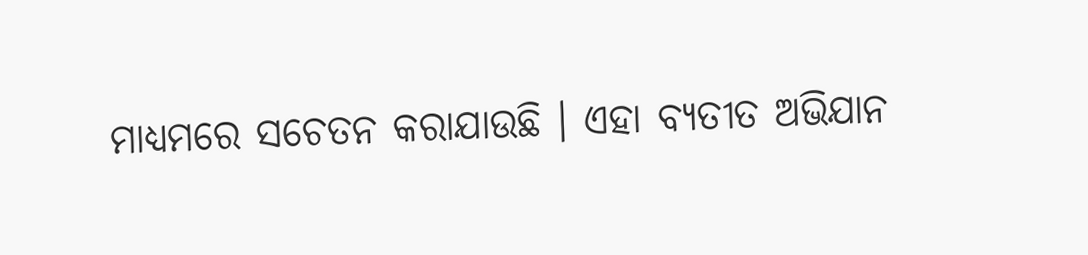ମାଧ୍ୟମରେ ସଚେତନ କରାଯାଉଛି । ଏହା ବ୍ୟତୀତ ଅଭିଯାନ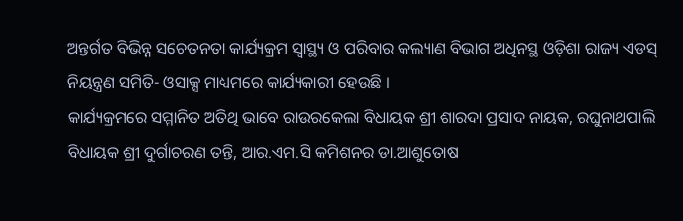ଅନ୍ତର୍ଗତ ବିଭିନ୍ନ ସଚେତନତା କାର୍ଯ୍ୟକ୍ରମ ସ୍ୱାସ୍ଥ୍ୟ ଓ ପରିବାର କଲ୍ୟାଣ ବିଭାଗ ଅଧିନସ୍ଥ ଓଡ଼ିଶା ରାଜ୍ୟ ଏଡସ୍ ନିୟନ୍ତ୍ରଣ ସମିତି- ଓସାକ୍ସ ମାଧ୍ୟମରେ କାର୍ଯ୍ୟକାରୀ ହେଉଛି ।
କାର୍ଯ୍ୟକ୍ରମରେ ସମ୍ମାନିତ ଅତିଥି ଭାବେ ରାଉରକେଲା ବିଧାୟକ ଶ୍ରୀ ଶାରଦା ପ୍ରସାଦ ନାୟକ, ରଘୁନାଥପାଲି ବିଧାୟକ ଶ୍ରୀ ଦୁର୍ଗାଚରଣ ତନ୍ତି, ଆର.ଏମ.ସି କମିଶନର ଡା.ଆଶୁତୋଷ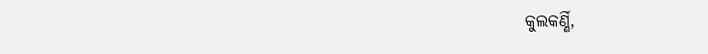କୁଲକର୍ଣ୍ଣି,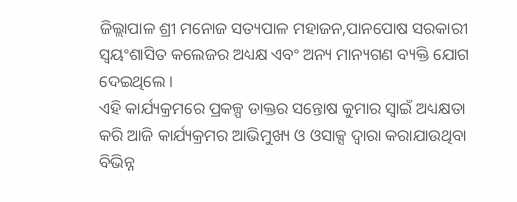ଜିଲ୍ଲାପାଳ ଶ୍ରୀ ମନୋଜ ସତ୍ୟପାଳ ମହାଜନ,ପାନପୋଷ ସରକାରୀ ସ୍ୱୟଂଶାସିତ କଲେଜର ଅଧ୍ୟକ୍ଷ ଏବଂ ଅନ୍ୟ ମାନ୍ୟଗଣ ବ୍ୟକ୍ତି ଯୋଗ ଦେଇଥିଲେ ।
ଏହି କାର୍ଯ୍ୟକ୍ରମରେ ପ୍ରକଳ୍ପ ଡାକ୍ତର ସନ୍ତୋଷ କୁମାର ସ୍ୱାଇଁ ଅଧ୍ୟକ୍ଷତା କରି ଆଜି କାର୍ଯ୍ୟକ୍ରମର ଆଭିମୁଖ୍ୟ ଓ ଓସାକ୍ସ ଦ୍ୱାରା କରାଯାଉଥିବା ବିଭିନ୍ନ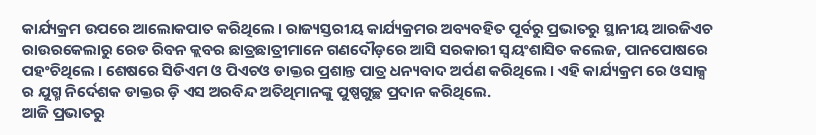କାର୍ଯ୍ୟକ୍ରମ ଉପରେ ଆଲୋକପାତ କରିଥିଲେ । ରାଜ୍ୟସ୍ତରୀୟ କାର୍ଯ୍ୟକ୍ରମର ଅବ୍ୟବହିତ ପୂର୍ବରୁ ପ୍ରଭାତରୁ ସ୍ଥାନୀୟ ଆରଜିଏଚ ରାଉରକେଲାରୁ ରେଡ ରିବନ କ୍ଲବର ଛାତ୍ରଛାତ୍ରୀମାନେ ଗଣଦୌଡ଼ରେ ଆସି ସରକାରୀ ସ୍ୱୟଂଶାସିତ କଲେଜ, ପାନପୋଷରେ ପହଂଚିଥିଲେ । ଶେଷରେ ସିଡିଏମ ଓ ପିଏଚଓ ଡାକ୍ତର ପ୍ରଶାନ୍ତ ପାତ୍ର ଧନ୍ୟବାଦ ଅର୍ପଣ କରିଥିଲେ । ଏହି କାର୍ଯ୍ୟକ୍ରମ ରେ ଓସାକ୍ସ ର ଯୁଗ୍ମ ନିର୍ଦେଶକ ଡାକ୍ତର ଡ଼ି ଏସ ଅରବିନ୍ଦ ଅତିଥିମାନଙ୍କୁ ପୁଷ୍ପଗୁଚ୍ଛ ପ୍ରଦାନ କରିଥିଲେ.
ଆଜି ପ୍ରଭାତରୁ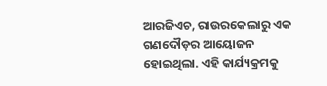ଆରଜିଏଚ, ରାଉରକେଲାରୁ ଏକ ଗଣଦୌଡ଼ର ଆୟୋଜନ ହୋଇଥିଲା. ଏହି କାର୍ଯ୍ୟକ୍ରମକୁ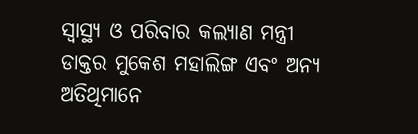ସ୍ୱାସ୍ଥ୍ୟ ଓ ପରିବାର କଲ୍ୟାଣ ମନ୍ତ୍ରୀ ଡାକ୍ତର ମୁକେଶ ମହାଲିଙ୍ଗ ଏବଂ ଅନ୍ୟ ଅତିଥିମାନେ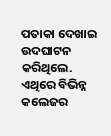ପତାକା ଦେଖାଇ ଉଦଘାଟନ କରିଥିଲେ. ଏଥିରେ ବିଭିନ୍ନ କଲେଜର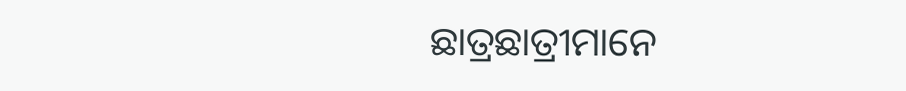ଛାତ୍ରଛାତ୍ରୀମାନେ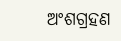ଅଂଶଗ୍ରହଣ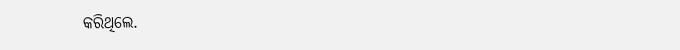କରିଥିଲେ.